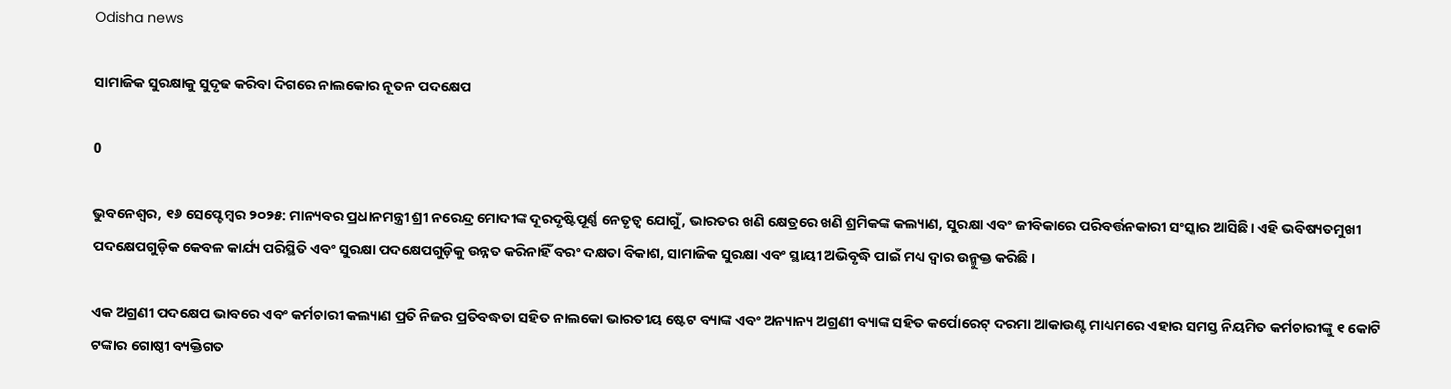Odisha news

ସାମାଜିକ ସୁରକ୍ଷାକୁ ସୁଦୃଢ କରିବା ଦିଗରେ ନାଲକୋର ନୂତନ ପଦକ୍ଷେପ

0

ଭୁବନେଶ୍ୱର, ୧୬ ସେପ୍ଟେମ୍ବର ୨୦୨୫: ମାନ୍ୟବର ପ୍ରଧାନମନ୍ତ୍ରୀ ଶ୍ରୀ ନରେନ୍ଦ୍ର ମୋଦୀଙ୍କ ଦୂରଦୃଷ୍ଟିପୂର୍ଣ୍ଣ ନେତୃତ୍ୱ ଯୋଗୁଁ, ଭାରତର ଖଣି କ୍ଷେତ୍ରରେ ଖଣି ଶ୍ରମିକଙ୍କ କଲ୍ୟାଣ, ସୁରକ୍ଷା ଏବଂ ଜୀବିକାରେ ପରିବର୍ତ୍ତନକାରୀ ସଂସ୍କାର ଆସିଛି। ଏହି ଭବିଷ୍ୟତମୁଖୀ ପଦକ୍ଷେପଗୁଡ଼ିକ କେବଳ କାର୍ଯ୍ୟ ପରିସ୍ଥିତି ଏବଂ ସୁରକ୍ଷା ପଦକ୍ଷେପଗୁଡ଼ିକୁ ଉନ୍ନତ କରିନାହିଁ ବରଂ ଦକ୍ଷତା ବିକାଶ, ସାମାଜିକ ସୁରକ୍ଷା ଏବଂ ସ୍ଥାୟୀ ଅଭିବୃଦ୍ଧି ପାଇଁ ମଧ୍ୟ ଦ୍ୱାର ଉନ୍ମୁକ୍ତ କରିଛି ।

ଏକ ଅଗ୍ରଣୀ ପଦକ୍ଷେପ ଭାବରେ ଏବଂ କର୍ମଚାରୀ କଲ୍ୟାଣ ପ୍ରତି ନିଜର ପ୍ରତିବଦ୍ଧତା ସହିତ ନାଲକୋ ଭାରତୀୟ ଷ୍ଟେଟ ବ୍ୟାଙ୍କ ଏବଂ ଅନ୍ୟାନ୍ୟ ଅଗ୍ରଣୀ ବ୍ୟାଙ୍କ ସହିତ କର୍ପୋରେଟ୍ ଦରମା ଆକାଉଣ୍ଟ ମାଧ୍ୟମରେ ଏହାର ସମସ୍ତ ନିୟମିତ କର୍ମଚାରୀଙ୍କୁ ୧ କୋଟି ଟଙ୍କାର ଗୋଷ୍ଠୀ ବ୍ୟକ୍ତିଗତ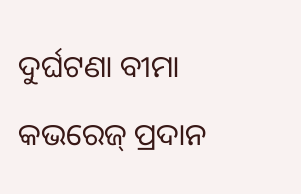ଦୁର୍ଘଟଣା ବୀମା କଭରେଜ୍ ପ୍ରଦାନ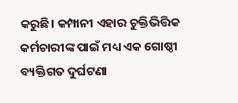କରୁଛି। କମ୍ପାନୀ ଏହାର ଚୁକ୍ତିଭିତ୍ତିକ କର୍ମଚାରୀଙ୍କ ପାଇଁ ମଧ୍ୟ ଏକ ଗୋଷ୍ଠୀ ବ୍ୟକ୍ତିଗତ ଦୁର୍ଘଟଣା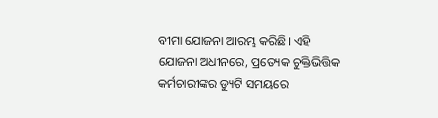ବୀମା ଯୋଜନା ଆରମ୍ଭ କରିଛି। ଏହି ଯୋଜନା ଅଧୀନରେ, ପ୍ରତ୍ୟେକ ଚୁକ୍ତିଭିତ୍ତିକ କର୍ମଚାରୀଙ୍କର ଡ୍ୟୁଟି ସମୟରେ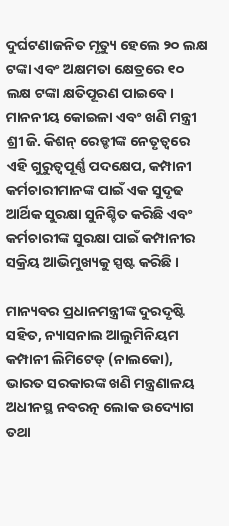ଦୁର୍ଘଟଣାଜନିତ ମୃତ୍ୟୁ ହେଲେ ୨୦ ଲକ୍ଷ ଟଙ୍କା ଏବଂ ଅକ୍ଷମତା କ୍ଷେତ୍ରରେ ୧୦ ଲକ୍ଷ ଟଙ୍କା କ୍ଷତିପୂରଣ ପାଇବେ। ମାନନୀୟ କୋଇଳା ଏବଂ ଖଣି ମନ୍ତ୍ରୀ ଶ୍ରୀ ଜି. କିଶନ୍ ରେଡ୍ଡୀଙ୍କ ନେତୃତ୍ୱରେ ଏହି ଗୁରୁତ୍ୱପୂର୍ଣ୍ଣ ପଦକ୍ଷେପ, କମ୍ପାନୀ କର୍ମଚାରୀମାନଙ୍କ ପାଇଁ ଏକ ସୁଦୃଢ ଆର୍ଥିକ ସୁରକ୍ଷା ସୁନିଶ୍ଚିତ କରିଛି ଏବଂ କର୍ମଚାରୀଙ୍କ ସୁରକ୍ଷା ପାଇଁ କମ୍ପାନୀର ସକ୍ରିୟ ଆଭିମୁଖ୍ୟକୁ ସ୍ପଷ୍ଟ କରିଛି ।

ମାନ୍ୟବର ପ୍ରଧାନମନ୍ତ୍ରୀଙ୍କ ଦୁରଦୃଷ୍ଟି ସହିତ, ନ୍ୟାସନାଲ ଆଲୁମିନିୟମ କମ୍ପାନୀ ଲିମିଟେଡ୍ (ନାଲକୋ), ଭାରତ ସରକାରଙ୍କ ଖଣି ମନ୍ତ୍ରଣାଳୟ ଅଧୀନସ୍ଥ ନବରତ୍ନ ଲୋକ ଉଦ୍ୟୋଗ ତଥା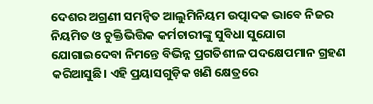ଦେଶର ଅଗ୍ରଣୀ ସମନ୍ୱିତ ଆଲୁମିନିୟମ ଉତ୍ପାଦକ ଭାବେ ନିଜର ନିୟମିତ ଓ ଚୁକ୍ତିଭିତ୍ତିକ କର୍ମଚାରୀଙ୍କୁ ସୁବିଧା ସୁଯୋଗ ଯୋଗାଇଦେବା ନିମନ୍ତେ ବିଭିନ୍ନ ପ୍ରଗତିଶୀଳ ପଦକ୍ଷେପମାନ ଗ୍ରହଣ କରିଆସୁଛି। ଏହି ପ୍ରୟାସଗୁଡ଼ିକ ଖଣି କ୍ଷେତ୍ରରେ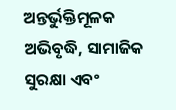ଅନ୍ତର୍ଭୁକ୍ତିମୂଳକ ଅଭିବୃଦ୍ଧି, ସାମାଜିକ ସୁରକ୍ଷା ଏବଂ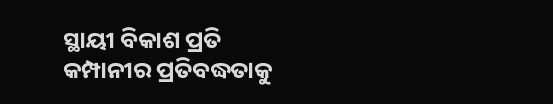ସ୍ଥାୟୀ ବିକାଶ ପ୍ରତି କମ୍ପାନୀର ପ୍ରତିବଦ୍ଧତାକୁ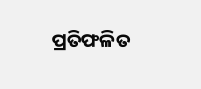ପ୍ରତିଫଳିତ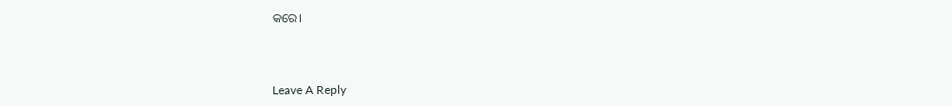କରେ।



Leave A Reply